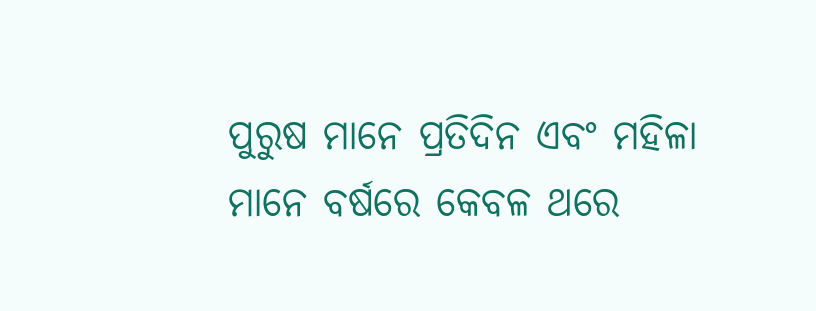ପୁରୁଷ ମାନେ ପ୍ରତିଦିନ ଏବଂ ମହିଳା ମାନେ ବର୍ଷରେ କେବଳ ଥରେ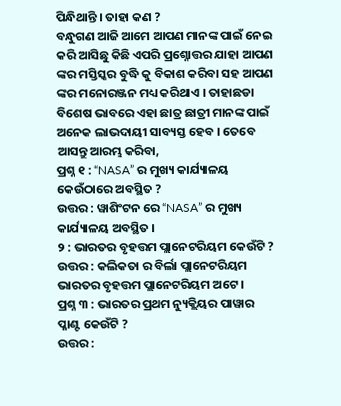ପିନ୍ଧିଥାନ୍ତି । ତାହା କଣ ?
ବନ୍ଧୁଗଣ ଆଜି ଆମେ ଆପଣ ମାନଙ୍କ ପାଇଁ ନେଇ କରି ଆସିଛୁ କିଛି ଏପରି ପ୍ରଶ୍ନୋତ୍ତର ଯାହା ଆପଣ ଙ୍କର ମସ୍ତିସ୍କର ବୁଦ୍ଧି କୁ ବିକାଶ କରିବା ସହ ଆପଣ ଙ୍କର ମନୋରଞ୍ଜନ ମଧ୍ୟ କରିଥାଏ । ତାହାଛଡା ବିଶେଷ ଭାବରେ ଏହା ଛାତ୍ର ଛାତ୍ରୀ ମାନଙ୍କ ପାଇଁ ଅନେକ ଲାଭଦାୟୀ ସାବ୍ୟସ୍ତ ହେବ । ତେବେ ଆସନ୍ତୁ ଆରମ୍ଭ କରିବା,
ପ୍ରଶ୍ନ ୧ : “NASA” ର ମୁଖ୍ୟ କାର୍ଯ୍ୟାଳୟ କେଉଁଠାରେ ଅବସ୍ଥିତ ?
ଉତ୍ତର : ୱାଶିଂଟନ ରେ “NASA” ର ମୁଖ୍ୟ କାର୍ଯ୍ୟାଳୟ ଅବସ୍ଥିତ ।
୨ : ଭାରତର ବୃହତ୍ତମ ପ୍ଲାନେଟରିୟମ କେଉଁଟି ?
ଉତ୍ତର : କଲିକତା ର ବିର୍ଲା ପ୍ଲାନେଟରିୟମ ଭାରତର ବୃହତ୍ତମ ପ୍ଲାନେଟରିୟମ ଅଟେ ।
ପ୍ରଶ୍ନ ୩ : ଭାରତର ପ୍ରଥମ ନ୍ୟୁକ୍ଲିୟର ପାୱାର ପ୍ଳାଣ୍ଟ କେଉଁଟି ?
ଉତ୍ତର :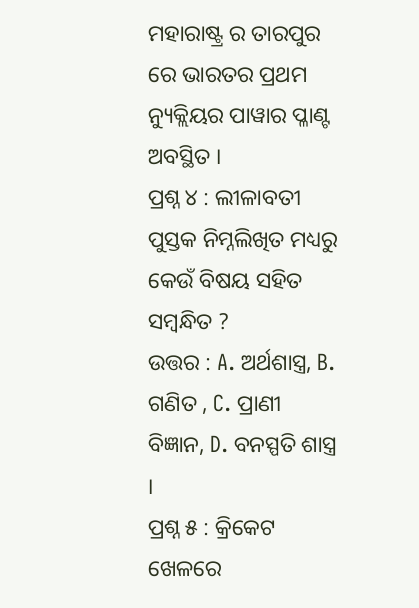ମହାରାଷ୍ଟ୍ର ର ତାରପୁର ରେ ଭାରତର ପ୍ରଥମ ନ୍ୟୁକ୍ଲିୟର ପାୱାର ପ୍ଳାଣ୍ଟ ଅବସ୍ଥିତ ।
ପ୍ରଶ୍ନ ୪ : ଲୀଳାବତୀ ପୁସ୍ତକ ନିମ୍ନଲିଖିତ ମଧ୍ୟରୁ କେଉଁ ବିଷୟ ସହିତ ସମ୍ବନ୍ଧିତ ?
ଉତ୍ତର : A. ଅର୍ଥଶାସ୍ତ୍ର, B. ଗଣିତ , C. ପ୍ରାଣୀ ବିଜ୍ଞାନ, D. ବନସ୍ପତି ଶାସ୍ତ୍ର ।
ପ୍ରଶ୍ନ ୫ : କ୍ରିକେଟ ଖେଳରେ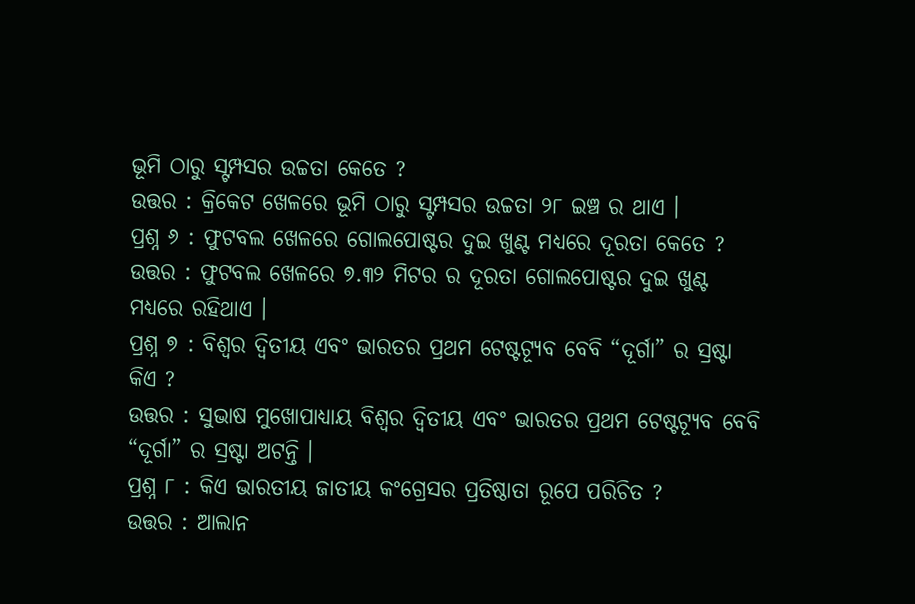ଭୂମି ଠାରୁ ସ୍ଟମ୍ପସର ଉଚ୍ଚତା କେତେ ?
ଉତ୍ତର : କ୍ରିକେଟ ଖେଳରେ ଭୂମି ଠାରୁ ସ୍ଟମ୍ପସର ଉଚ୍ଚତା ୨୮ ଇଞ୍ଚ ର ଥାଏ ।
ପ୍ରଶ୍ନ ୬ : ଫୁଟବଲ ଖେଳରେ ଗୋଲପୋଷ୍ଟର ଦୁଇ ଖୁଣ୍ଟ ମଧ୍ୟରେ ଦୂରତା କେତେ ?
ଉତ୍ତର : ଫୁଟବଲ ଖେଳରେ ୭.୩୨ ମିଟର ର ଦୂରତା ଗୋଲପୋଷ୍ଟର ଦୁଇ ଖୁଣ୍ଟ ମଧ୍ୟରେ ରହିଥାଏ ।
ପ୍ରଶ୍ନ ୭ : ବିଶ୍ଵର ଦ୍ଵିତୀୟ ଏବଂ ଭାରତର ପ୍ରଥମ ଟେଷ୍ଟଟ୍ଯୂବ ବେବି “ଦୂର୍ଗା” ର ସ୍ରଷ୍ଟା କିଏ ?
ଉତ୍ତର : ସୁଭାଷ ମୁଖୋପାଧ୍ୟାୟ ବିଶ୍ଵର ଦ୍ଵିତୀୟ ଏବଂ ଭାରତର ପ୍ରଥମ ଟେଷ୍ଟଟ୍ଯୂବ ବେବି “ଦୂର୍ଗା” ର ସ୍ରଷ୍ଟା ଅଟନ୍ତି ।
ପ୍ରଶ୍ନ ୮ : କିଏ ଭାରତୀୟ ଜାତୀୟ କଂଗ୍ରେସର ପ୍ରତିଷ୍ଠାତା ରୂପେ ପରିଚିତ ?
ଉତ୍ତର : ଆଲାନ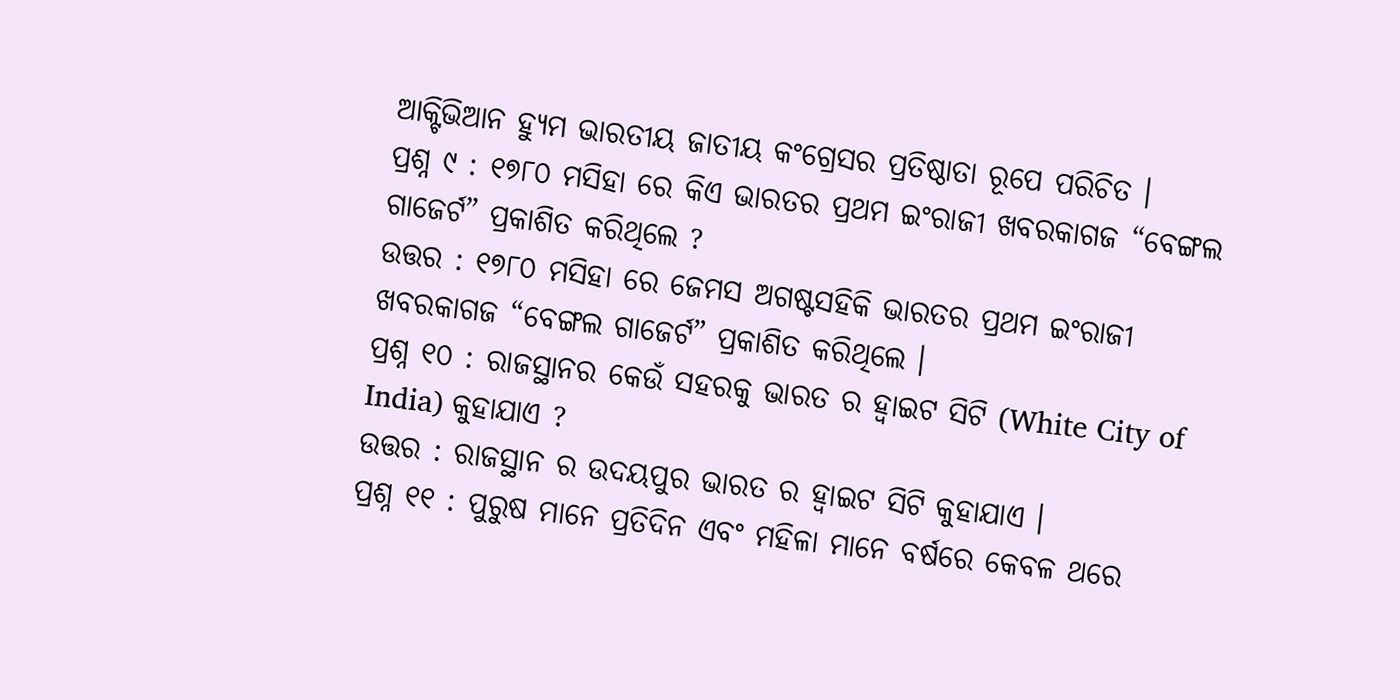ଆକ୍ଟିଭିଆନ ହ୍ୟୁମ ଭାରତୀୟ ଜାତୀୟ କଂଗ୍ରେସର ପ୍ରତିଷ୍ଠାତା ରୂପେ ପରିଚିତ ।
ପ୍ରଶ୍ନ ୯ : ୧୭୮୦ ମସିହା ରେ କିଏ ଭାରତର ପ୍ରଥମ ଇଂରାଜୀ ଖବରକାଗଜ “ବେଙ୍ଗଲ ଗାଜେର୍ଟ” ପ୍ରକାଶିତ କରିଥିଲେ ?
ଉତ୍ତର : ୧୭୮୦ ମସିହା ରେ ଜେମସ ଅଗଷ୍ଟସହିକି ଭାରତର ପ୍ରଥମ ଇଂରାଜୀ ଖବରକାଗଜ “ବେଙ୍ଗଲ ଗାଜେର୍ଟ” ପ୍ରକାଶିତ କରିଥିଲେ ।
ପ୍ରଶ୍ନ ୧୦ : ରାଜସ୍ଥାନର କେଉଁ ସହରକୁ ଭାରତ ର ହ୍ଵାଇଟ ସିଟି (White City of India) କୁହାଯାଏ ?
ଉତ୍ତର : ରାଜସ୍ଥାନ ର ଉଦୟପୁର ଭାରତ ର ହ୍ଵାଇଟ ସିଟି କୁହାଯାଏ ।
ପ୍ରଶ୍ନ ୧୧ : ପୁରୁଷ ମାନେ ପ୍ରତିଦିନ ଏବଂ ମହିଳା ମାନେ ବର୍ଷରେ କେବଳ ଥରେ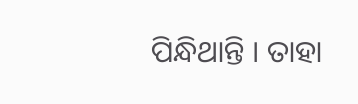ପିନ୍ଧିଥାନ୍ତି । ତାହା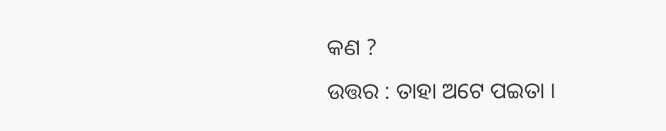କଣ ?
ଉତ୍ତର : ତାହା ଅଟେ ପଇତା ।